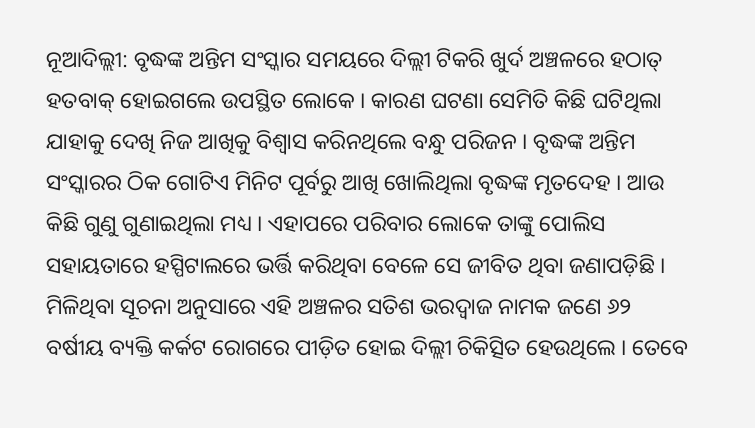ନୂଆଦିଲ୍ଲୀ: ବୃଦ୍ଧଙ୍କ ଅନ୍ତିମ ସଂସ୍କାର ସମୟରେ ଦିଲ୍ଲୀ ଟିକରି ଖୁର୍ଦ ଅଞ୍ଚଳରେ ହଠାତ୍ ହତବାକ୍ ହୋଇଗଲେ ଉପସ୍ଥିତ ଲୋକେ । କାରଣ ଘଟଣା ସେମିତି କିଛି ଘଟିଥିଲା ଯାହାକୁ ଦେଖି ନିଜ ଆଖିକୁ ବିଶ୍ବାସ କରିନଥିଲେ ବନ୍ଧୁ ପରିଜନ । ବୃଦ୍ଧଙ୍କ ଅନ୍ତିମ ସଂସ୍କାରର ଠିକ ଗୋଟିଏ ମିନିଟ ପୂର୍ବରୁ ଆଖି ଖୋଲିଥିଲା ବୃଦ୍ଧଙ୍କ ମୃତଦେହ । ଆଉ କିଛି ଗୁଣୁ ଗୁଣାଇଥିଲା ମଧ୍ୟ । ଏହାପରେ ପରିବାର ଲୋକେ ତାଙ୍କୁ ପୋଲିସ ସହାୟତାରେ ହସ୍ପିଟାଲରେ ଭର୍ତ୍ତି କରିଥିବା ବେଳେ ସେ ଜୀବିତ ଥିବା ଜଣାପଡ଼ିଛି ।
ମିଳିଥିବା ସୂଚନା ଅନୁସାରେ ଏହି ଅଞ୍ଚଳର ସତିଶ ଭରଦ୍ବାଜ ନାମକ ଜଣେ ୬୨ ବର୍ଷୀୟ ବ୍ୟକ୍ତି କର୍କଟ ରୋଗରେ ପୀଡ଼ିତ ହୋଇ ଦିଲ୍ଲୀ ଚିକିତ୍ସିତ ହେଉଥିଲେ । ତେବେ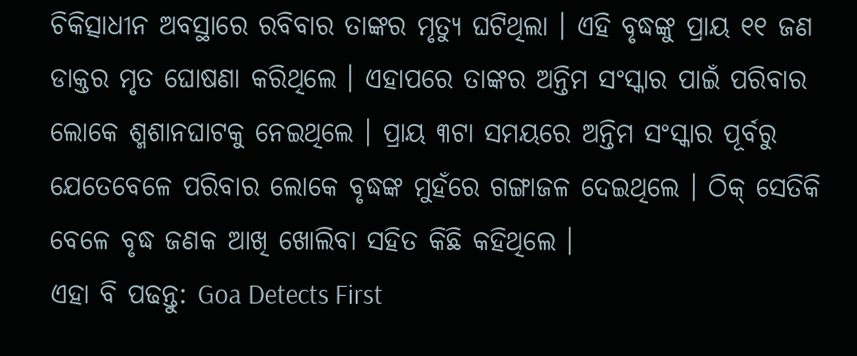ଚିକିତ୍ସାଧୀନ ଅବସ୍ଥାରେ ରବିବାର ତାଙ୍କର ମୃତ୍ୟୁ ଘଟିଥିଲା । ଏହି ବୃଦ୍ଧଙ୍କୁ ପ୍ରାୟ ୧୧ ଜଣ ଡାକ୍ତର ମୃତ ଘୋଷଣା କରିଥିଲେ । ଏହାପରେ ତାଙ୍କର ଅନ୍ତିମ ସଂସ୍କାର ପାଇଁ ପରିବାର ଲୋକେ ଶ୍ମଶାନଘାଟକୁ ନେଇଥିଲେ । ପ୍ରାୟ ୩ଟା ସମୟରେ ଅନ୍ତିମ ସଂସ୍କାର ପୂର୍ବରୁ ଯେତେବେଳେ ପରିବାର ଲୋକେ ବୃଦ୍ଧଙ୍କ ମୁହଁରେ ଗଙ୍ଗାଜଳ ଦେଇଥିଲେ । ଠିକ୍ ସେତିକି ବେଳେ ବୃଦ୍ଧ ଜଣକ ଆଖି ଖୋଲିବା ସହିତ କିଛି କହିଥିଲେ ।
ଏହା ବି ପଢନ୍ତୁ: Goa Detects First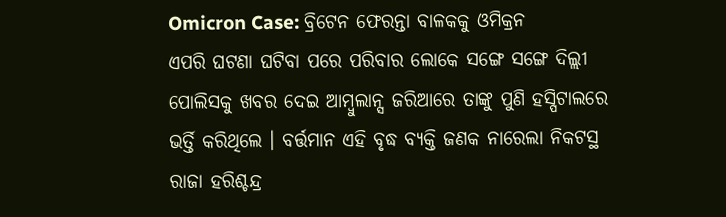Omicron Case: ବ୍ରିଟେନ ଫେରନ୍ତା ବାଳକକୁ ଓମିକ୍ରନ
ଏପରି ଘଟଣା ଘଟିବା ପରେ ପରିବାର ଲୋକେ ସଙ୍ଗେ ସଙ୍ଗେ ଦିଲ୍ଲୀ ପୋଲିସକୁ ଖବର ଦେଇ ଆମ୍ବୁଲାନ୍ସ ଜରିଆରେ ତାଙ୍କୁ ପୁଣି ହସ୍ପିଟାଲରେ ଭର୍ତ୍ତି କରିଥିଲେ । ବର୍ତ୍ତମାନ ଏହି ବୃଦ୍ଧ ବ୍ୟକ୍ତି ଜଣକ ନାରେଲା ନିକଟସ୍ଥ ରାଜା ହରିଶ୍ଚନ୍ଦ୍ର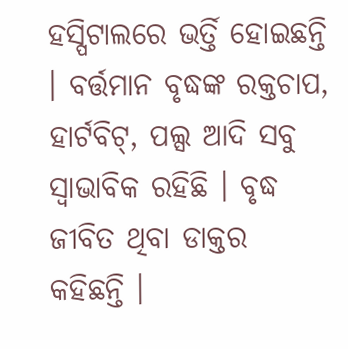ହସ୍ପିଟାଲରେ ଭର୍ତ୍ତି ହୋଇଛନ୍ତି । ବର୍ତ୍ତମାନ ବୃଦ୍ଧଙ୍କ ରକ୍ତଚାପ, ହାର୍ଟବିଟ୍, ପଲ୍ସ ଆଦି ସବୁ ସ୍ବାଭାବିକ ରହିଛି । ବୃଦ୍ଧ ଜୀବିତ ଥିବା ଡାକ୍ତର କହିଛନ୍ତି ।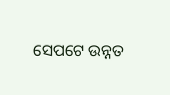ସେପଟେ ଉନ୍ନତ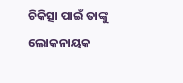ଚିକିତ୍ସା ପାଇଁ ତାଙ୍କୁ ଲୋକନାୟକ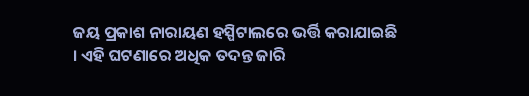ଜୟ ପ୍ରକାଶ ନାରାୟଣ ହସ୍ପିଟାଲରେ ଭର୍ତ୍ତି କରାଯାଇଛି । ଏହି ଘଟଣାରେ ଅଧିକ ତଦନ୍ତ ଜାରି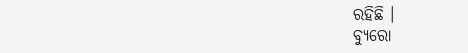ରହିଛି ।
ବ୍ୟୁରୋ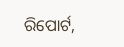ରିପୋର୍ଟ,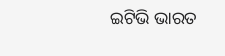ଇଟିଭି ଭାରତ